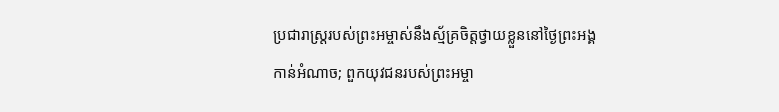ប្រជារាស្ត្ររបស់ព្រះអម្ចាស់នឹងស្ម័គ្រចិត្តថ្វាយខ្លួននៅថ្ងៃព្រះអង្គកាន់អំណាច; ពួកយុវជនរបស់ព្រះអម្ចា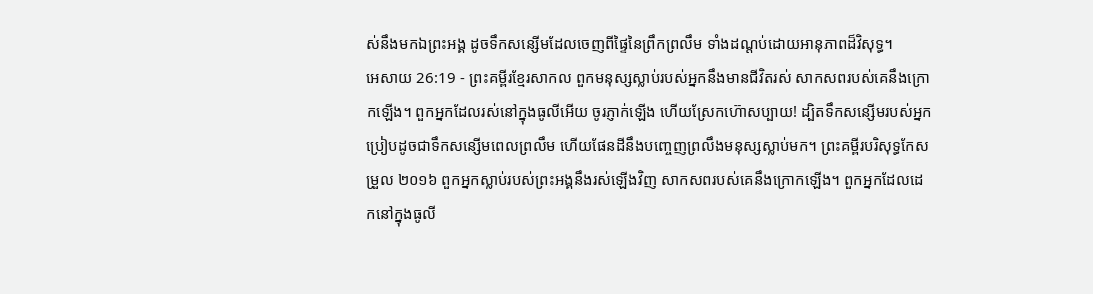ស់នឹងមកឯព្រះអង្គ ដូចទឹកសន្សើមដែលចេញពីផ្ទៃនៃព្រឹកព្រលឹម ទាំងដណ្ដប់ដោយអានុភាពដ៏វិសុទ្ធ។
អេសាយ 26:19 - ព្រះគម្ពីរខ្មែរសាកល ពួកមនុស្សស្លាប់របស់អ្នកនឹងមានជីវិតរស់ សាកសពរបស់គេនឹងក្រោកឡើង។ ពួកអ្នកដែលរស់នៅក្នុងធូលីអើយ ចូរភ្ញាក់ឡើង ហើយស្រែកហ៊ោសប្បាយ! ដ្បិតទឹកសន្សើមរបស់អ្នក ប្រៀបដូចជាទឹកសន្សើមពេលព្រលឹម ហើយផែនដីនឹងបញ្ចេញព្រលឹងមនុស្សស្លាប់មក។ ព្រះគម្ពីរបរិសុទ្ធកែសម្រួល ២០១៦ ពួកអ្នកស្លាប់របស់ព្រះអង្គនឹងរស់ឡើងវិញ សាកសពរបស់គេនឹងក្រោកឡើង។ ពួកអ្នកដែលដេកនៅក្នុងធូលី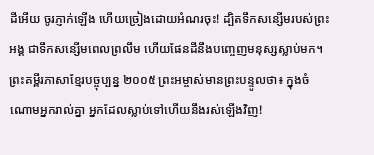ដីអើយ ចូរភ្ញាក់ឡើង ហើយច្រៀងដោយអំណរចុះ! ដ្បិតទឹកសន្សើមរបស់ព្រះអង្គ ជាទឹកសន្សើមពេលព្រលឹម ហើយផែនដីនឹងបញ្ចេញមនុស្សស្លាប់មក។ ព្រះគម្ពីរភាសាខ្មែរបច្ចុប្បន្ន ២០០៥ ព្រះអម្ចាស់មានព្រះបន្ទូលថា៖ ក្នុងចំណោមអ្នករាល់គ្នា អ្នកដែលស្លាប់ទៅហើយនឹងរស់ឡើងវិញ!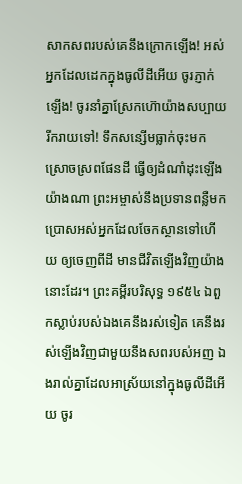សាកសពរបស់គេនឹងក្រោកឡើង! អស់អ្នកដែលដេកក្នុងធូលីដីអើយ ចូរភ្ញាក់ឡើង! ចូរនាំគ្នាស្រែកហ៊ោយ៉ាងសប្បាយរីករាយទៅ! ទឹកសន្សើមធ្លាក់ចុះមកស្រោចស្រពផែនដី ធ្វើឲ្យដំណាំដុះឡើងយ៉ាងណា ព្រះអម្ចាស់នឹងប្រទានពន្លឺមក ប្រោសអស់អ្នកដែលចែកស្ថានទៅហើយ ឲ្យចេញពីដី មានជីវិតឡើងវិញយ៉ាងនោះដែរ។ ព្រះគម្ពីរបរិសុទ្ធ ១៩៥៤ ឯពួកស្លាប់របស់ឯងគេនឹងរស់ទៀត គេនឹងរស់ឡើងវិញជាមួយនឹងសពរបស់អញ ឯងរាល់គ្នាដែលអាស្រ័យនៅក្នុងធូលីដីអើយ ចូរ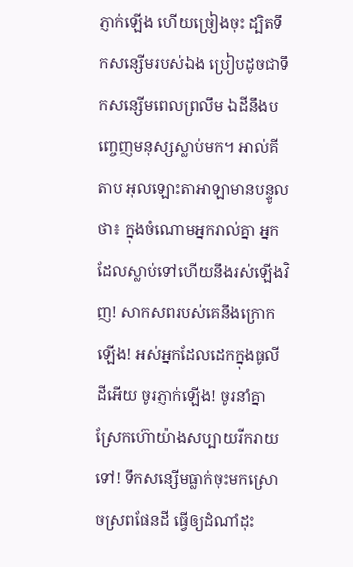ភ្ញាក់ឡើង ហើយច្រៀងចុះ ដ្បិតទឹកសន្សើមរបស់ឯង ប្រៀបដូចជាទឹកសន្សើមពេលព្រលឹម ឯដីនឹងបញ្ចេញមនុស្សស្លាប់មក។ អាល់គីតាប អុលឡោះតាអាឡាមានបន្ទូលថា៖ ក្នុងចំណោមអ្នករាល់គ្នា អ្នកដែលស្លាប់ទៅហើយនឹងរស់ឡើងវិញ! សាកសពរបស់គេនឹងក្រោកឡើង! អស់អ្នកដែលដេកក្នុងធូលីដីអើយ ចូរភ្ញាក់ឡើង! ចូរនាំគ្នាស្រែកហ៊ោយ៉ាងសប្បាយរីករាយទៅ! ទឹកសន្សើមធ្លាក់ចុះមកស្រោចស្រពផែនដី ធ្វើឲ្យដំណាំដុះ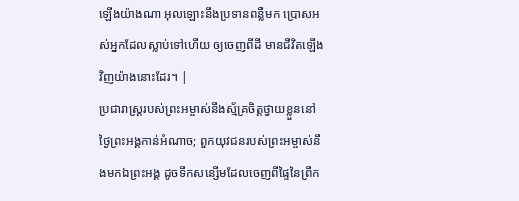ឡើងយ៉ាងណា អុលឡោះនឹងប្រទានពន្លឺមក ប្រោសអស់អ្នកដែលស្លាប់ទៅហើយ ឲ្យចេញពីដី មានជីវិតឡើងវិញយ៉ាងនោះដែរ។ |
ប្រជារាស្ត្ររបស់ព្រះអម្ចាស់នឹងស្ម័គ្រចិត្តថ្វាយខ្លួននៅថ្ងៃព្រះអង្គកាន់អំណាច; ពួកយុវជនរបស់ព្រះអម្ចាស់នឹងមកឯព្រះអង្គ ដូចទឹកសន្សើមដែលចេញពីផ្ទៃនៃព្រឹក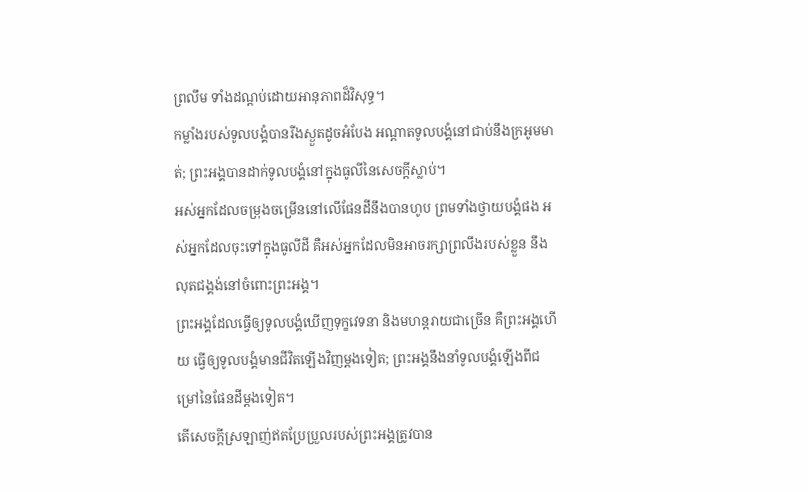ព្រលឹម ទាំងដណ្ដប់ដោយអានុភាពដ៏វិសុទ្ធ។
កម្លាំងរបស់ទូលបង្គំបានរីងស្ងួតដូចអំបែង អណ្ដាតទូលបង្គំនៅជាប់នឹងក្រអូមមាត់; ព្រះអង្គបានដាក់ទូលបង្គំនៅក្នុងធូលីនៃសេចក្ដីស្លាប់។
អស់អ្នកដែលចម្រុងចម្រើននៅលើផែនដីនឹងបានហូប ព្រមទាំងថ្វាយបង្គំផង អស់អ្នកដែលចុះទៅក្នុងធូលីដី គឺអស់អ្នកដែលមិនអាចរក្សាព្រលឹងរបស់ខ្លួន នឹងលុតជង្គង់នៅចំពោះព្រះអង្គ។
ព្រះអង្គដែលធ្វើឲ្យទូលបង្គំឃើញទុក្ខវេទនា និងមហន្តរាយជាច្រើន គឺព្រះអង្គហើយ ធ្វើឲ្យទូលបង្គំមានជីវិតឡើងវិញម្ដងទៀត; ព្រះអង្គនឹងនាំទូលបង្គំឡើងពីជម្រៅនៃផែនដីម្ដងទៀត។
តើសេចក្ដីស្រឡាញ់ឥតប្រែប្រួលរបស់ព្រះអង្គត្រូវបាន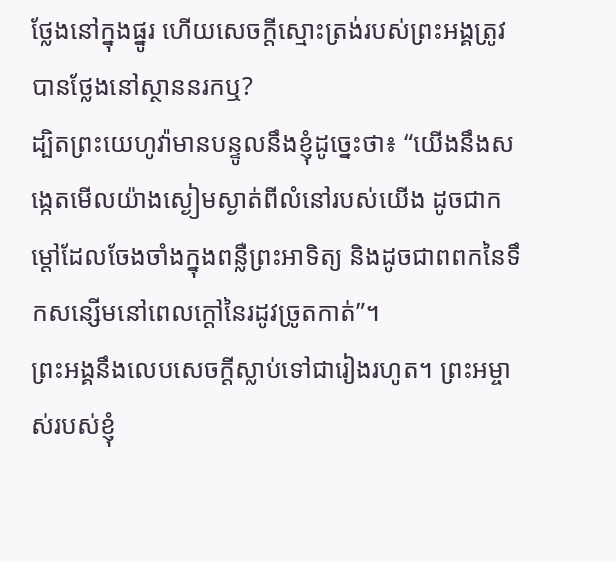ថ្លែងនៅក្នុងផ្នូរ ហើយសេចក្ដីស្មោះត្រង់របស់ព្រះអង្គត្រូវបានថ្លែងនៅស្ថាននរកឬ?
ដ្បិតព្រះយេហូវ៉ាមានបន្ទូលនឹងខ្ញុំដូច្នេះថា៖ “យើងនឹងសង្កេតមើលយ៉ាងស្ងៀមស្ងាត់ពីលំនៅរបស់យើង ដូចជាកម្ដៅដែលចែងចាំងក្នុងពន្លឺព្រះអាទិត្យ និងដូចជាពពកនៃទឹកសន្សើមនៅពេលក្ដៅនៃរដូវច្រូតកាត់”។
ព្រះអង្គនឹងលេបសេចក្ដីស្លាប់ទៅជារៀងរហូត។ ព្រះអម្ចាស់របស់ខ្ញុំ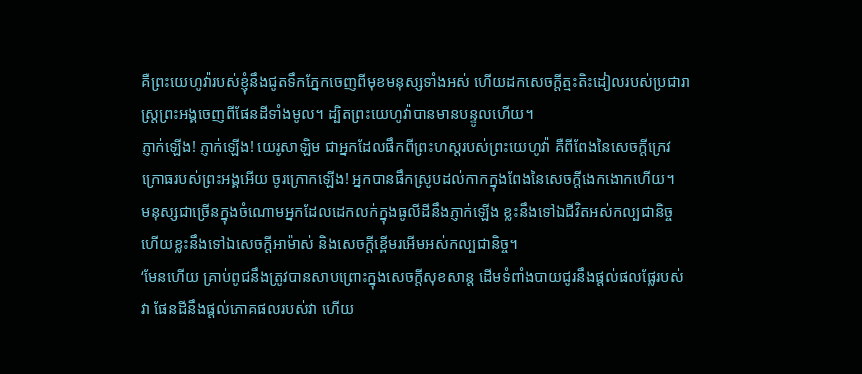គឺព្រះយេហូវ៉ារបស់ខ្ញុំនឹងជូតទឹកភ្នែកចេញពីមុខមនុស្សទាំងអស់ ហើយដកសេចក្ដីត្មះតិះដៀលរបស់ប្រជារាស្ត្រព្រះអង្គចេញពីផែនដីទាំងមូល។ ដ្បិតព្រះយេហូវ៉ាបានមានបន្ទូលហើយ។
ភ្ញាក់ឡើង! ភ្ញាក់ឡើង! យេរូសាឡិម ជាអ្នកដែលផឹកពីព្រះហស្តរបស់ព្រះយេហូវ៉ា គឺពីពែងនៃសេចក្ដីក្រេវក្រោធរបស់ព្រះអង្គអើយ ចូរក្រោកឡើង! អ្នកបានផឹកស្រូបដល់កាកក្នុងពែងនៃសេចក្ដីងេកងោកហើយ។
មនុស្សជាច្រើនក្នុងចំណោមអ្នកដែលដេកលក់ក្នុងធូលីដីនឹងភ្ញាក់ឡើង ខ្លះនឹងទៅឯជីវិតអស់កល្បជានិច្ច ហើយខ្លះនឹងទៅឯសេចក្ដីអាម៉ាស់ និងសេចក្ដីខ្ពើមរអើមអស់កល្បជានិច្ច។
‘មែនហើយ គ្រាប់ពូជនឹងត្រូវបានសាបព្រោះក្នុងសេចក្ដីសុខសាន្ត ដើមទំពាំងបាយជូរនឹងផ្ដល់ផលផ្លែរបស់វា ផែនដីនឹងផ្ដល់ភោគផលរបស់វា ហើយ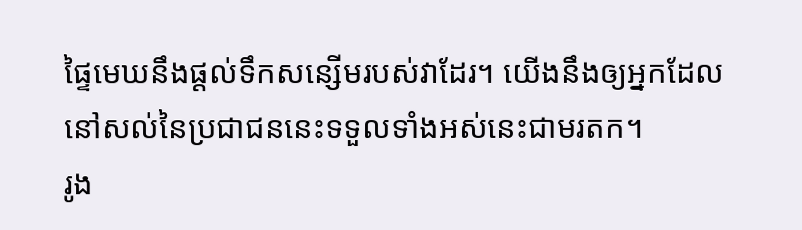ផ្ទៃមេឃនឹងផ្ដល់ទឹកសន្សើមរបស់វាដែរ។ យើងនឹងឲ្យអ្នកដែលនៅសល់នៃប្រជាជននេះទទួលទាំងអស់នេះជាមរតក។
រូង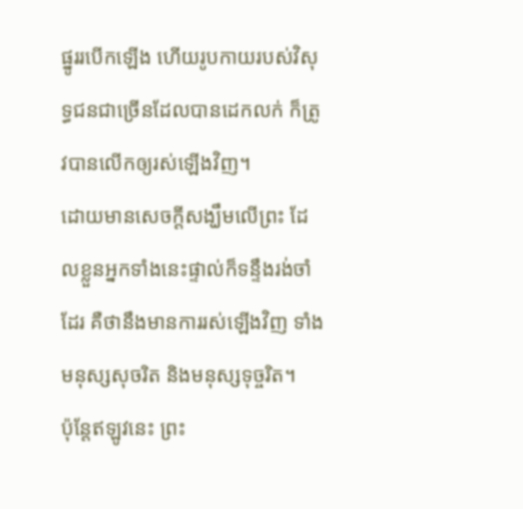ផ្នូររបើកឡើង ហើយរូបកាយរបស់វិសុទ្ធជនជាច្រើនដែលបានដេកលក់ ក៏ត្រូវបានលើកឲ្យរស់ឡើងវិញ។
ដោយមានសេចក្ដីសង្ឃឹមលើព្រះ ដែលខ្លួនអ្នកទាំងនេះផ្ទាល់ក៏ទន្ទឹងរង់ចាំដែរ គឺថានឹងមានការរស់ឡើងវិញ ទាំងមនុស្សសុចរិត និងមនុស្សទុច្ចរិត។
ប៉ុន្តែឥឡូវនេះ ព្រះ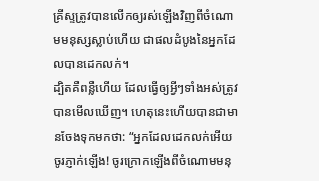គ្រីស្ទត្រូវបានលើកឲ្យរស់ឡើងវិញពីចំណោមមនុស្សស្លាប់ហើយ ជាផលដំបូងនៃអ្នកដែលបានដេកលក់។
ដ្បិតគឺពន្លឺហើយ ដែលធ្វើឲ្យអ្វីៗទាំងអស់ត្រូវបានមើលឃើញ។ ហេតុនេះហើយបានជាមានចែងទុកមកថា: “អ្នកដែលដេកលក់អើយ ចូរភ្ញាក់ឡើង! ចូរក្រោកឡើងពីចំណោមមនុ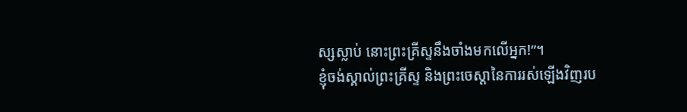ស្សស្លាប់ នោះព្រះគ្រីស្ទនឹងចាំងមកលើអ្នក!”។
ខ្ញុំចង់ស្គាល់ព្រះគ្រីស្ទ និងព្រះចេស្ដានៃការរស់ឡើងវិញរប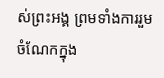ស់ព្រះអង្គ ព្រមទាំងការរួមចំណែកក្នុង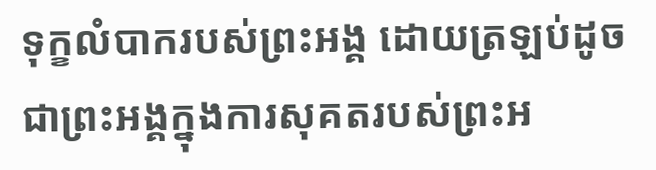ទុក្ខលំបាករបស់ព្រះអង្គ ដោយត្រឡប់ដូចជាព្រះអង្គក្នុងការសុគតរបស់ព្រះអ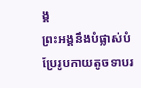ង្គ
ព្រះអង្គនឹងបំផ្លាស់បំប្រែរូបកាយតូចទាបរ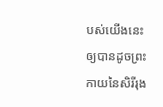បស់យើងនេះ ឲ្យបានដូចព្រះកាយនៃសិរីរុង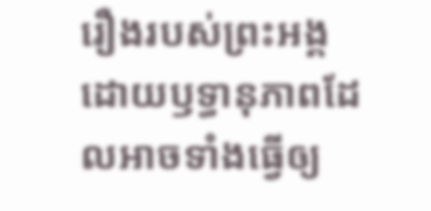រឿងរបស់ព្រះអង្គ ដោយឫទ្ធានុភាពដែលអាចទាំងធ្វើឲ្យ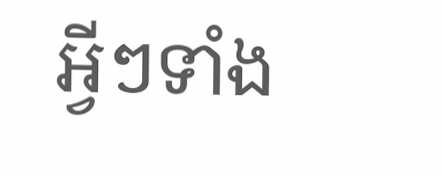អ្វីៗទាំង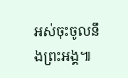អស់ចុះចូលនឹងព្រះអង្គ៕